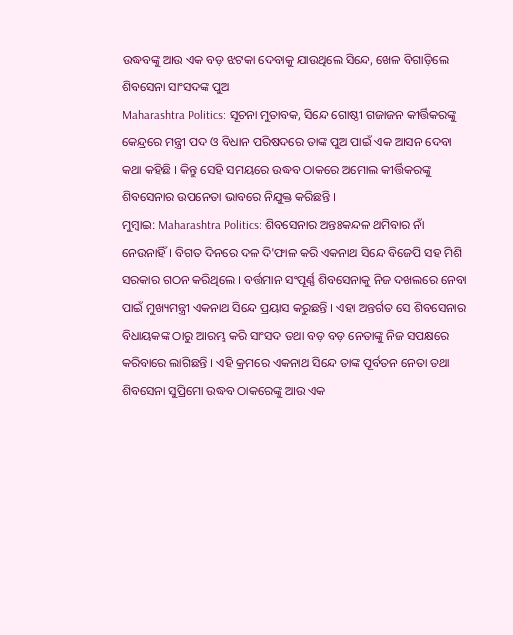ଉଦ୍ଧବଙ୍କୁ ଆଉ ଏକ ବଡ଼ ଝଟକା ଦେବାକୁ ଯାଉଥିଲେ ସିନ୍ଦେ, ଖେଳ ବିଗାଡ଼ିଲେ ଶିବସେନା ସାଂସଦଙ୍କ ପୁଅ
Maharashtra Politics: ସୂଚନା ମୁତାବକ, ସିନ୍ଦେ ଗୋଷ୍ଠୀ ଗଜାଜନ କୀର୍ତ୍ତିକରଙ୍କୁ କେନ୍ଦ୍ରରେ ମନ୍ତ୍ରୀ ପଦ ଓ ବିଧାନ ପରିଷଦରେ ତାଙ୍କ ପୁଅ ପାଇଁ ଏକ ଆସନ ଦେବା କଥା କହିଛି । କିନ୍ତୁ ସେହି ସମୟରେ ଉଦ୍ଧବ ଠାକରେ ଅମୋଲ କୀର୍ତ୍ତିକରଙ୍କୁ ଶିବସେନାର ଉପନେତା ଭାବରେ ନିଯୁକ୍ତ କରିଛନ୍ତି ।
ମୁମ୍ୱାଇ: Maharashtra Politics: ଶିବସେନାର ଅନ୍ତଃକନ୍ଦଳ ଥମିବାର ନାଁ ନେଉନାହିଁ । ବିଗତ ଦିନରେ ଦଳ ଦି'ଫାଳ କରି ଏକନାଥ ସିନ୍ଦେ ବିଜେପି ସହ ମିଶି ସରକାର ଗଠନ କରିଥିଲେ । ବର୍ତ୍ତମାନ ସଂପୂର୍ଣ୍ଣ ଶିବସେନାକୁ ନିଜ ଦଖଲରେ ନେବା ପାଇଁ ମୁଖ୍ୟମନ୍ତ୍ରୀ ଏକନାଥ ସିନ୍ଦେ ପ୍ରୟାସ କରୁଛନ୍ତି । ଏହା ଅନ୍ତର୍ଗତ ସେ ଶିବସେନାର ବିଧାୟକଙ୍କ ଠାରୁ ଆରମ୍ଭ କରି ସାଂସଦ ତଥା ବଡ଼ ବଡ଼ ନେତାଙ୍କୁ ନିଜ ସପକ୍ଷରେ କରିବାରେ ଲାଗିଛନ୍ତି । ଏହି କ୍ରମରେ ଏକନାଥ ସିନ୍ଦେ ତାଙ୍କ ପୂର୍ବତନ ନେତା ତଥା ଶିବସେନା ସୁପ୍ରିମୋ ଉଦ୍ଧବ ଠାକରେଙ୍କୁ ଆଉ ଏକ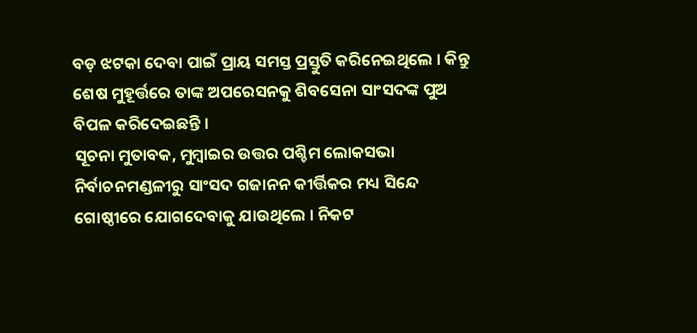ବଡ଼ ଝଟକା ଦେବା ପାଇଁ ପ୍ରାୟ ସମସ୍ତ ପ୍ରସ୍ତୁତି କରିନେଇଥିଲେ । କିନ୍ତୁ ଶେଷ ମୁହୂର୍ତ୍ତରେ ତାଙ୍କ ଅପରେସନକୁ ଶିବସେନା ସାଂସଦଙ୍କ ପୁଅ ବିପଳ କରିଦେଇଛନ୍ତି ।
ସୂଚନା ମୁତାବକ, ମୁମ୍ବାଇର ଉତ୍ତର ପଶ୍ଚିମ ଲୋକସଭା ନିର୍ବାଚନମଣ୍ଡଳୀରୁ ସାଂସଦ ଗଜାନନ କୀର୍ତ୍ତିକର ମଧ୍ୟ ସିନ୍ଦେ ଗୋଷ୍ଠୀରେ ଯୋଗଦେବାକୁ ଯାଉଥିଲେ । ନିକଟ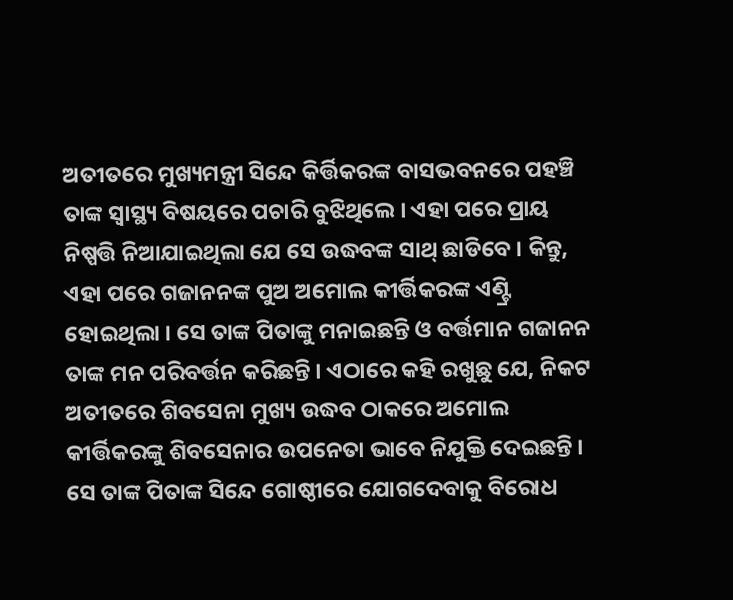ଅତୀତରେ ମୁଖ୍ୟମନ୍ତ୍ରୀ ସିନ୍ଦେ କିର୍ତ୍ତିକରଙ୍କ ବାସଭବନରେ ପହଞ୍ଚି ତାଙ୍କ ସ୍ୱାସ୍ଥ୍ୟ ବିଷୟରେ ପଚାରି ବୁଝିଥିଲେ । ଏହା ପରେ ପ୍ରାୟ ନିଷ୍ପତ୍ତି ନିଆଯାଇଥିଲା ଯେ ସେ ଉଦ୍ଧବଙ୍କ ସାଥ୍ ଛାଡିବେ । କିନ୍ତୁ, ଏହା ପରେ ଗଜାନନଙ୍କ ପୁଅ ଅମୋଲ କୀର୍ତ୍ତିକରଙ୍କ ଏଣ୍ଟ୍ରି ହୋଇଥିଲା । ସେ ତାଙ୍କ ପିତାଙ୍କୁ ମନାଇଛନ୍ତି ଓ ବର୍ତ୍ତମାନ ଗଜାନନ ତାଙ୍କ ମନ ପରିବର୍ତ୍ତନ କରିଛନ୍ତି । ଏଠାରେ କହି ରଖୁଛୁ ଯେ, ନିକଟ ଅତୀତରେ ଶିବସେନା ମୁଖ୍ୟ ଉଦ୍ଧବ ଠାକରେ ଅମୋଲ କୀର୍ତ୍ତିକରଙ୍କୁ ଶିବସେନାର ଉପନେତା ଭାବେ ନିଯୁକ୍ତି ଦେଇଛନ୍ତି । ସେ ତାଙ୍କ ପିତାଙ୍କ ସିନ୍ଦେ ଗୋଷ୍ଠୀରେ ଯୋଗଦେବାକୁ ବିରୋଧ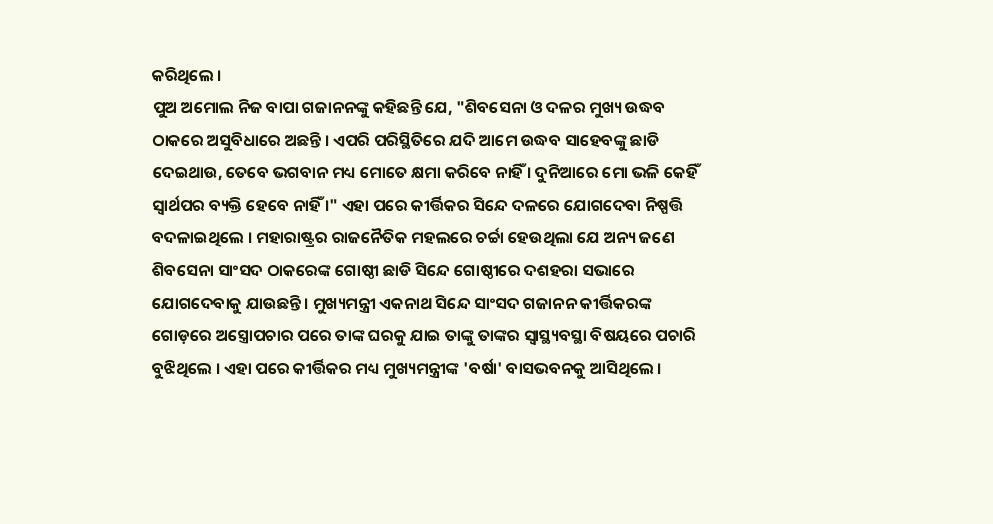କରିଥିଲେ ।
ପୁଅ ଅମୋଲ ନିଜ ବାପା ଗଜାନନଙ୍କୁ କହିଛନ୍ତି ଯେ, "ଶିବସେନା ଓ ଦଳର ମୁଖ୍ୟ ଉଦ୍ଧବ ଠାକରେ ଅସୁବିଧାରେ ଅଛନ୍ତି । ଏପରି ପରିସ୍ଥିତିରେ ଯଦି ଆମେ ଉଦ୍ଧବ ସାହେବଙ୍କୁ ଛାଡି ଦେଇଥାଉ, ତେବେ ଭଗବାନ ମଧ୍ୟ ମୋତେ କ୍ଷମା କରିବେ ନାହିଁ । ଦୁନିଆରେ ମୋ ଭଳି କେହିଁ ସ୍ୱାର୍ଥପର ବ୍ୟକ୍ତି ହେବେ ନାହିଁ ।" ଏହା ପରେ କୀର୍ତ୍ତିକର ସିନ୍ଦେ ଦଳରେ ଯୋଗଦେବା ନିଷ୍ପତ୍ତି ବଦଳାଇଥିଲେ । ମହାରାଷ୍ଟ୍ରର ରାଜନୈତିକ ମହଲରେ ଚର୍ଚ୍ଚା ହେଉଥିଲା ଯେ ଅନ୍ୟ ଜଣେ ଶିବସେନା ସାଂସଦ ଠାକରେଙ୍କ ଗୋଷ୍ଠୀ ଛାଡି ସିନ୍ଦେ ଗୋଷ୍ଠୀରେ ଦଶହରା ସଭାରେ ଯୋଗଦେବାକୁ ଯାଉଛନ୍ତି । ମୁଖ୍ୟମନ୍ତ୍ରୀ ଏକନାଥ ସିନ୍ଦେ ସାଂସଦ ଗଜାନନ କୀର୍ତ୍ତିକରଙ୍କ ଗୋଡ଼ରେ ଅସ୍ତ୍ରୋପଚାର ପରେ ତାଙ୍କ ଘରକୁ ଯାଇ ତାଙ୍କୁ ତାଙ୍କର ସ୍ୱାସ୍ଥ୍ୟବସ୍ଥା ବିଷୟରେ ପଚାରି ବୁଝିଥିଲେ । ଏହା ପରେ କୀର୍ତ୍ତିକର ମଧ୍ୟ ମୁଖ୍ୟମନ୍ତ୍ରୀଙ୍କ 'ବର୍ଷା' ବାସଭବନକୁ ଆସିଥିଲେ ।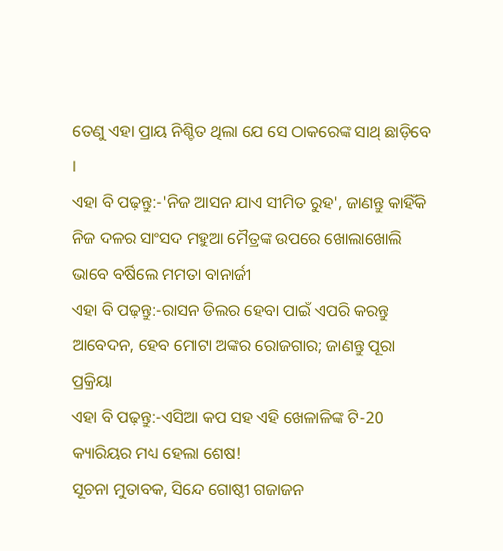ତେଣୁ ଏହା ପ୍ରାୟ ନିଶ୍ଚିତ ଥିଲା ଯେ ସେ ଠାକରେଙ୍କ ସାଥ୍ ଛାଡ଼ିବେ ।
ଏହା ବି ପଢ଼ନ୍ତୁ:-'ନିଜ ଆସନ ଯାଏ ସୀମିତ ରୁହ', ଜାଣନ୍ତୁ କାହିଁକି ନିଜ ଦଳର ସାଂସଦ ମହୁଆ ମୈତ୍ରଙ୍କ ଉପରେ ଖୋଲାଖୋଲି ଭାବେ ବର୍ଷିଲେ ମମତା ବାନାର୍ଜୀ
ଏହା ବି ପଢ଼ନ୍ତୁ:-ରାସନ ଡିଲର ହେବା ପାଇଁ ଏପରି କରନ୍ତୁ ଆବେଦନ, ହେବ ମୋଟା ଅଙ୍କର ରୋଜଗାର; ଜାଣନ୍ତୁ ପୂରା ପ୍ରକ୍ରିୟା
ଏହା ବି ପଢ଼ନ୍ତୁ:-ଏସିଆ କପ ସହ ଏହି ଖେଳାଳିଙ୍କ ଟି-20 କ୍ୟାରିୟର ମଧ୍ୟ ହେଲା ଶେଷ!
ସୂଚନା ମୁତାବକ, ସିନ୍ଦେ ଗୋଷ୍ଠୀ ଗଜାଜନ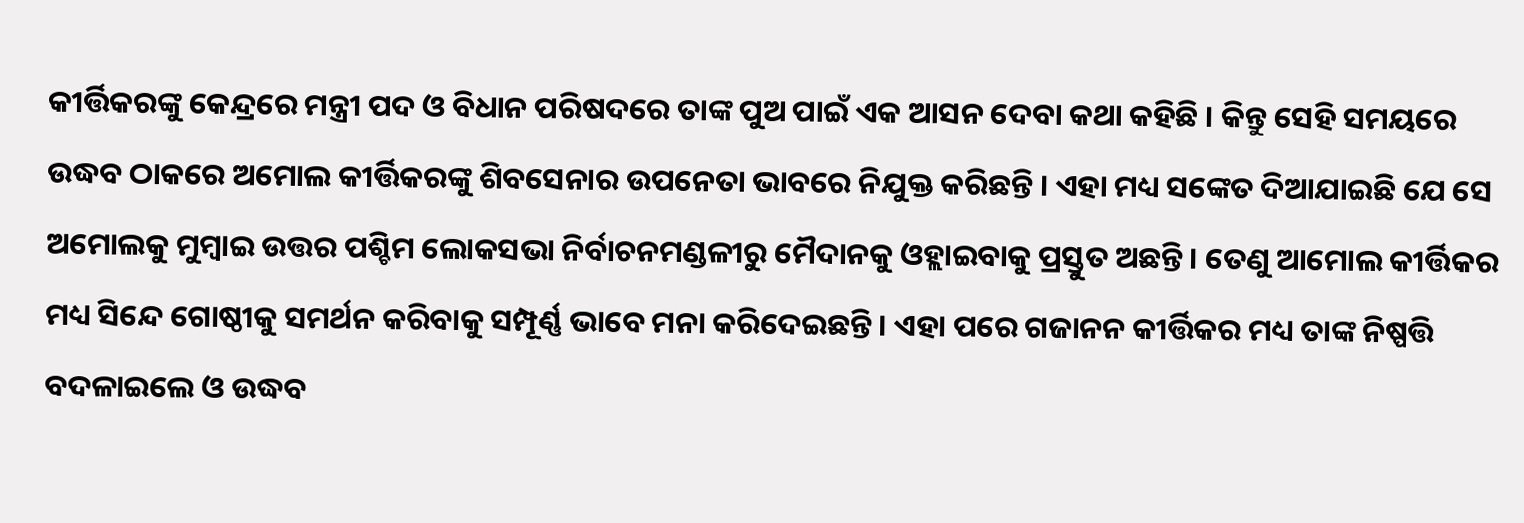କୀର୍ତ୍ତିକରଙ୍କୁ କେନ୍ଦ୍ରରେ ମନ୍ତ୍ରୀ ପଦ ଓ ବିଧାନ ପରିଷଦରେ ତାଙ୍କ ପୁଅ ପାଇଁ ଏକ ଆସନ ଦେବା କଥା କହିଛି । କିନ୍ତୁ ସେହି ସମୟରେ ଉଦ୍ଧବ ଠାକରେ ଅମୋଲ କୀର୍ତ୍ତିକରଙ୍କୁ ଶିବସେନାର ଉପନେତା ଭାବରେ ନିଯୁକ୍ତ କରିଛନ୍ତି । ଏହା ମଧ୍ୟ ସଙ୍କେତ ଦିଆଯାଇଛି ଯେ ସେ ଅମୋଲକୁ ମୁମ୍ବାଇ ଉତ୍ତର ପଶ୍ଚିମ ଲୋକସଭା ନିର୍ବାଚନମଣ୍ଡଳୀରୁ ମୈଦାନକୁ ଓହ୍ଲାଇବାକୁ ପ୍ରସ୍ତୁତ ଅଛନ୍ତି । ତେଣୁ ଆମୋଲ କୀର୍ତ୍ତିକର ମଧ୍ୟ ସିନ୍ଦେ ଗୋଷ୍ଠୀକୁ ସମର୍ଥନ କରିବାକୁ ସମ୍ପୂର୍ଣ୍ଣ ଭାବେ ମନା କରିଦେଇଛନ୍ତି । ଏହା ପରେ ଗଜାନନ କୀର୍ତ୍ତିକର ମଧ୍ୟ ତାଙ୍କ ନିଷ୍ପତ୍ତି ବଦଳାଇଲେ ଓ ଉଦ୍ଧବ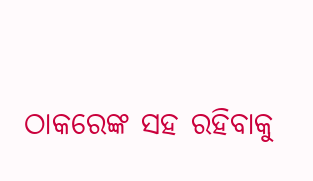ଠାକରେଙ୍କ ସହ ରହିବାକୁ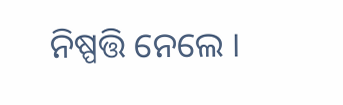ନିଷ୍ପତ୍ତି ନେଲେ ।